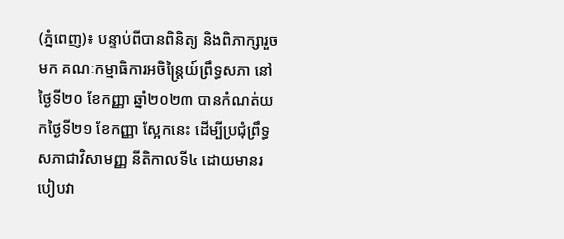(ភ្នំពេញ)៖ បន្ទាប់ពីបានពិនិត្យ និងពិភាក្សារួចមក គណៈកម្មាធិការអចិន្ត្រៃយ៍ព្រឹទ្ធសភា នៅថ្ងៃទី២០ ខែកញ្ញា ឆ្នាំ២០២៣ បានកំណត់យកថៃ្ងទី២១ ខែកញ្ញា ស្អែកនេះ ដើម្បីប្រជុំព្រឹទ្ធសភាជាវិសាមញ្ញ នីតិកាលទី៤ ដោយមានរបៀបវា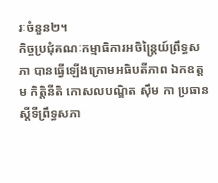រៈចំនួន២។
កិច្ចប្រជុំគណៈកម្មាធិការអចិន្ត្រៃយ៍ព្រឹទ្ធសភា បានធ្វើឡើងក្រោមអធិបតីភាព ឯកឧត្តម កិត្តិនីតិ កោសលបណ្ឌិត ស៊ឹម កា ប្រធានស្ដីទីព្រឹទ្ធសភា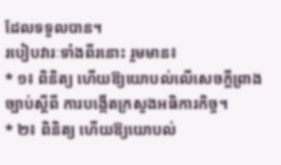ដែលទទួលបាន។
របៀបវារៈទាំងពីរនោះ រួមមាន៖
* ១៖ ពិនិត្យ ហើយឱ្យយោបល់លើសេចក្តីព្រាងច្បាប់ស្តីពី ការបង្កើតក្រសួងអធិការកិច្ច។
* ២៖ ពិនិត្យ ហើយឱ្យយោបល់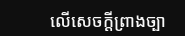លើសេចក្តីព្រាងច្បា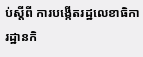ប់ស្តីពី ការបង្កើតរដ្ឋលេខាធិការដ្ឋានកិ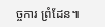ច្ចការ ព្រំដែន៕